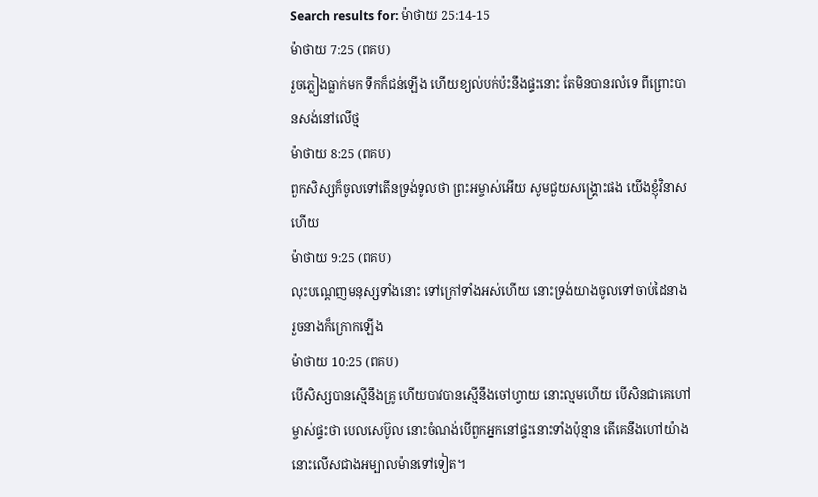Search results for: ម៉ាថាយ 25:14-15
ម៉ាថាយ 7:25 (ពគប)
រួចភ្លៀងធ្លាក់មក ទឹកក៏ជន់ឡើង ហើយខ្យល់បក់ប៉ះនឹងផ្ទះនោះ តែមិនបានរលំទេ ពីព្រោះបានសង់នៅលើថ្ម
ម៉ាថាយ 8:25 (ពគប)
ពួកសិស្សក៏ចូលទៅតើនទ្រង់ទូលថា ព្រះអម្ចាស់អើយ សូមជួយសង្គ្រោះផង យើងខ្ញុំវិនាសហើយ
ម៉ាថាយ 9:25 (ពគប)
លុះបណ្តេញមនុស្សទាំងនោះ ទៅក្រៅទាំងអស់ហើយ នោះទ្រង់យាងចូលទៅចាប់ដៃនាង រួចនាងក៏ក្រោកឡើង
ម៉ាថាយ 10:25 (ពគប)
បើសិស្សបានស្មើនឹងគ្រូ ហើយបាវបានស្មើនឹងចៅហ្វាយ នោះល្មមហើយ បើសិនជាគេហៅម្ចាស់ផ្ទះថា បេលសេប៊ូល នោះចំណង់បើពួកអ្នកនៅផ្ទះនោះទាំងប៉ុន្មាន តើគេនឹងហៅយ៉ាងនោះលើសជាងអម្បាលម៉ានទៅទៀត។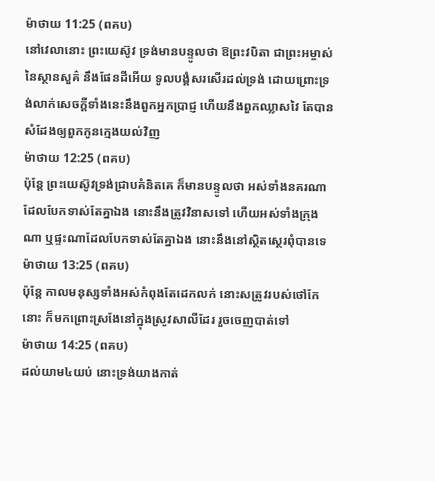ម៉ាថាយ 11:25 (ពគប)
នៅវេលានោះ ព្រះយេស៊ូវ ទ្រង់មានបន្ទូលថា ឱព្រះវបិតា ជាព្រះអម្ចាស់នៃស្ថានសួគ៌ នឹងផែនដីអើយ ទូលបង្គំសរសើរដល់ទ្រង់ ដោយព្រោះទ្រង់លាក់សេចក្ដីទាំងនេះនឹងពួកអ្នកប្រាជ្ញ ហើយនឹងពួកឈ្លាសវៃ តែបានសំដែងឲ្យពួកកូនក្មេងយល់វិញ
ម៉ាថាយ 12:25 (ពគប)
ប៉ុន្តែ ព្រះយេស៊ូវទ្រង់ជ្រាបគំនិតគេ ក៏មានបន្ទូលថា អស់ទាំងនគរណាដែលបែកទាស់តែគ្នាឯង នោះនឹងត្រូវវិនាសទៅ ហើយអស់ទាំងក្រុងណា ឬផ្ទះណាដែលបែកទាស់តែគ្នាឯង នោះនឹងនៅស្ថិតស្ថេរពុំបានទេ
ម៉ាថាយ 13:25 (ពគប)
ប៉ុន្តែ កាលមនុស្សទាំងអស់កំពុងតែដេកលក់ នោះសត្រូវរបស់ថៅកែនោះ ក៏មកព្រោះស្រងែនៅក្នុងស្រូវសាលីដែរ រួចចេញបាត់ទៅ
ម៉ាថាយ 14:25 (ពគប)
ដល់យាម៤យប់ នោះទ្រង់យាងកាត់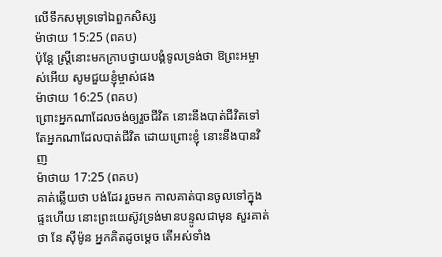លើទឹកសមុទ្រទៅឯពួកសិស្ស
ម៉ាថាយ 15:25 (ពគប)
ប៉ុន្តែ ស្ត្រីនោះមកក្រាបថ្វាយបង្គំទូលទ្រង់ថា ឱព្រះអម្ចាស់អើយ សូមជួយខ្ញុំម្ចាស់ផង
ម៉ាថាយ 16:25 (ពគប)
ព្រោះអ្នកណាដែលចង់ឲ្យរួចជីវិត នោះនឹងបាត់ជីវិតទៅ តែអ្នកណាដែលបាត់ជីវិត ដោយព្រោះខ្ញុំ នោះនឹងបានវិញ
ម៉ាថាយ 17:25 (ពគប)
គាត់ឆ្លើយថា បង់ដែរ រួចមក កាលគាត់បានចូលទៅក្នុងផ្ទះហើយ នោះព្រះយេស៊ូវទ្រង់មានបន្ទូលជាមុន សួរគាត់ថា នែ ស៊ីម៉ូន អ្នកគិតដូចម្តេច តើអស់ទាំង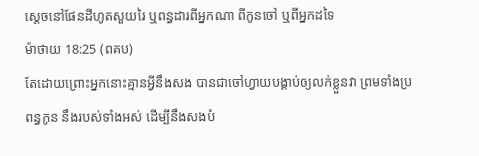ស្តេចនៅផែនដីហូតសួយរៃ ឬពន្ធដារពីអ្នកណា ពីកូនចៅ ឬពីអ្នកដទៃ
ម៉ាថាយ 18:25 (ពគប)
តែដោយព្រោះអ្នកនោះគ្មានអ្វីនឹងសង បានជាចៅហ្វាយបង្គាប់ឲ្យលក់ខ្លួនវា ព្រមទាំងប្រពន្ធកូន នឹងរបស់ទាំងអស់ ដើម្បីនឹងសងបំ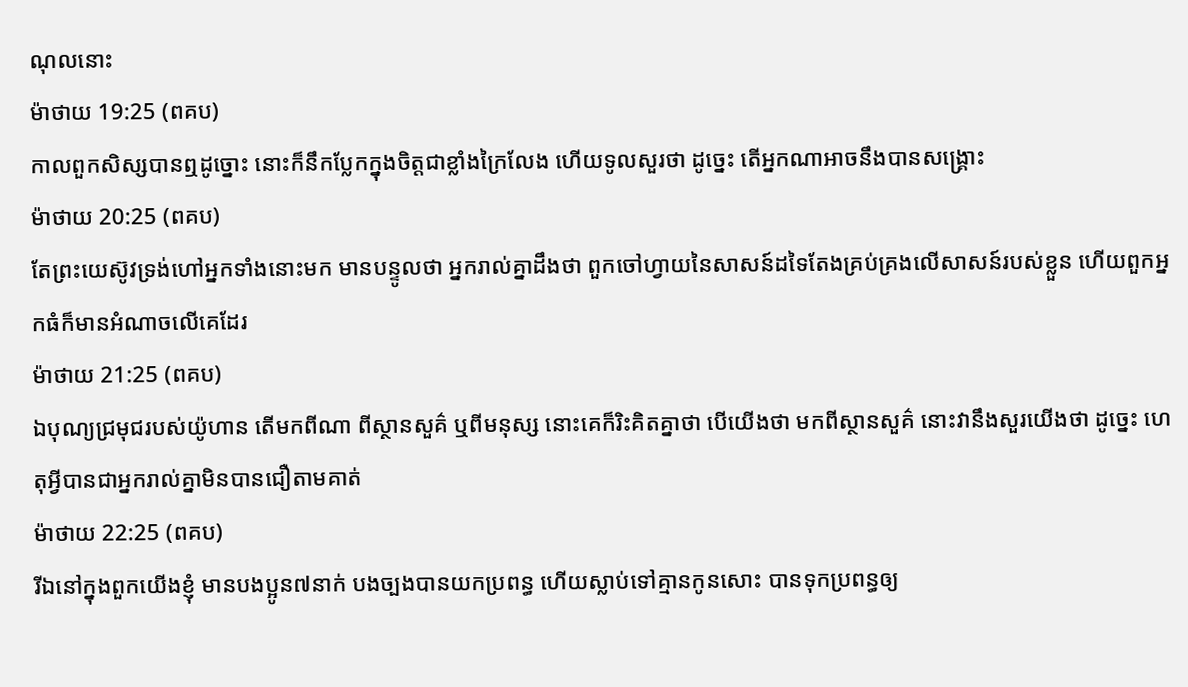ណុលនោះ
ម៉ាថាយ 19:25 (ពគប)
កាលពួកសិស្សបានឮដូច្នោះ នោះក៏នឹកប្លែកក្នុងចិត្តជាខ្លាំងក្រៃលែង ហើយទូលសួរថា ដូច្នេះ តើអ្នកណាអាចនឹងបានសង្គ្រោះ
ម៉ាថាយ 20:25 (ពគប)
តែព្រះយេស៊ូវទ្រង់ហៅអ្នកទាំងនោះមក មានបន្ទូលថា អ្នករាល់គ្នាដឹងថា ពួកចៅហ្វាយនៃសាសន៍ដទៃតែងគ្រប់គ្រងលើសាសន៍របស់ខ្លួន ហើយពួកអ្នកធំក៏មានអំណាចលើគេដែរ
ម៉ាថាយ 21:25 (ពគប)
ឯបុណ្យជ្រមុជរបស់យ៉ូហាន តើមកពីណា ពីស្ថានសួគ៌ ឬពីមនុស្ស នោះគេក៏រិះគិតគ្នាថា បើយើងថា មកពីស្ថានសួគ៌ នោះវានឹងសួរយើងថា ដូច្នេះ ហេតុអ្វីបានជាអ្នករាល់គ្នាមិនបានជឿតាមគាត់
ម៉ាថាយ 22:25 (ពគប)
រីឯនៅក្នុងពួកយើងខ្ញុំ មានបងប្អូន៧នាក់ បងច្បងបានយកប្រពន្ធ ហើយស្លាប់ទៅគ្មានកូនសោះ បានទុកប្រពន្ធឲ្យ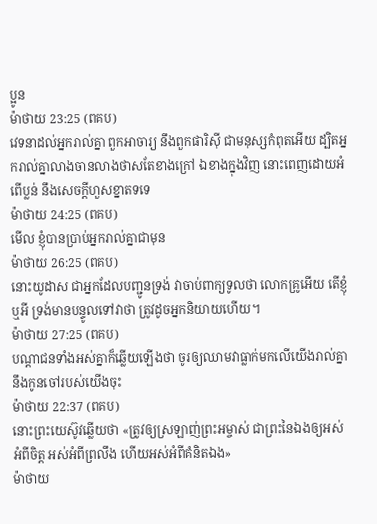ប្អូន
ម៉ាថាយ 23:25 (ពគប)
វេទនាដល់អ្នករាល់គ្នា ពួកអាចារ្យ នឹងពួកផារិស៊ី ជាមនុស្សកំពុតអើយ ដ្បិតអ្នករាល់គ្នាលាងចានលាងថាសតែខាងក្រៅ ឯខាងក្នុងវិញ នោះពេញដោយអំពើប្លន់ នឹងសេចក្ដីហួសខ្នាតទទេ
ម៉ាថាយ 24:25 (ពគប)
មើល ខ្ញុំបានប្រាប់អ្នករាល់គ្នាជាមុន
ម៉ាថាយ 26:25 (ពគប)
នោះយូដាស ជាអ្នកដែលបញ្ជូនទ្រង់ វាចាប់ពាក្យទូលថា លោកគ្រូអើយ តើខ្ញុំឬអី ទ្រង់មានបន្ទូលទៅវាថា ត្រូវដូចអ្នកនិយាយហើយ។
ម៉ាថាយ 27:25 (ពគប)
បណ្តាជនទាំងអស់គ្នាក៏ឆ្លើយឡើងថា ចូរឲ្យឈាមវាធ្លាក់មកលើយើងរាល់គ្នា នឹងកូនចៅរបស់យើងចុះ
ម៉ាថាយ 22:37 (ពគប)
នោះព្រះយេស៊ូវឆ្លើយថា «ត្រូវឲ្យស្រឡាញ់ព្រះអម្ចាស់ ជាព្រះនៃឯងឲ្យអស់អំពីចិត្ត អស់អំពីព្រលឹង ហើយអស់អំពីគំនិតឯង»
ម៉ាថាយ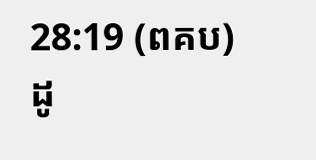28:19 (ពគប)
ដូ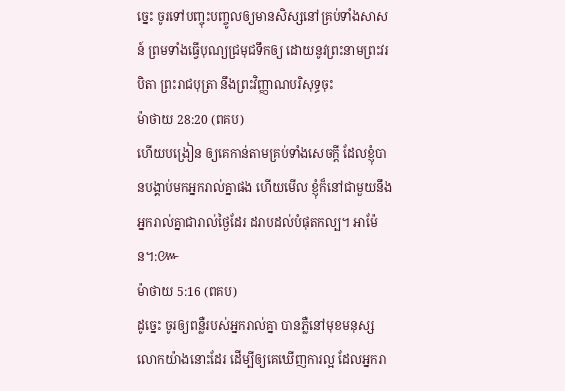ច្នេះ ចូរទៅបញ្ចុះបញ្ចូលឲ្យមានសិស្សនៅគ្រប់ទាំងសាសន៍ ព្រមទាំងធ្វើបុណ្យជ្រមុជទឹកឲ្យ ដោយនូវព្រះនាមព្រះវរបិតា ព្រះរាជបុត្រា នឹងព្រះវិញ្ញាណបរិសុទ្ធចុះ
ម៉ាថាយ 28:20 (ពគប)
ហើយបង្រៀន ឲ្យគេកាន់តាមគ្រប់ទាំងសេចក្ដី ដែលខ្ញុំបានបង្គាប់មកអ្នករាល់គ្នាផង ហើយមើល ខ្ញុំក៏នៅជាមួយនឹងអ្នករាល់គ្នាជារាល់ថ្ងៃដែរ ដរាបដល់បំផុតកល្ប។ អាម៉ែន។:៚
ម៉ាថាយ 5:16 (ពគប)
ដូច្នេះ ចូរឲ្យពន្លឺរបស់អ្នករាល់គ្នា បានភ្លឺនៅមុខមនុស្សលោកយ៉ាងនោះដែរ ដើម្បីឲ្យគេឃើញការល្អ ដែលអ្នករា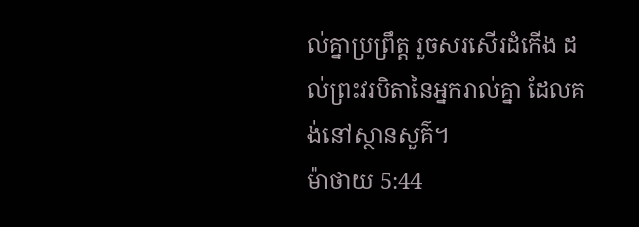ល់គ្នាប្រព្រឹត្ត រួចសរសើរដំកើង ដល់ព្រះវរបិតានៃអ្នករាល់គ្នា ដែលគង់នៅស្ថានសួគ៌។
ម៉ាថាយ 5:44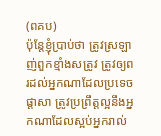(ពគប)
ប៉ុន្តែខ្ញុំប្រាប់ថា ត្រូវស្រឡាញ់ពួកខ្មាំងសត្រូវ ត្រូវឲ្យពរដល់អ្នកណាដែលប្រទេចផ្តាសា ត្រូវប្រព្រឹត្តល្អនឹងអ្នកណាដែលស្អប់អ្នករាល់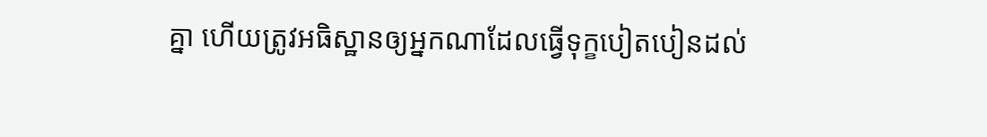គ្នា ហើយត្រូវអធិស្ឋានឲ្យអ្នកណាដែលធ្វើទុក្ខបៀតបៀនដល់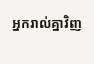អ្នករាល់គ្នាវិញ